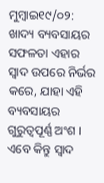ମୁମ୍ବାଇ୧୯/୦୨: ଖାଦ୍ୟ ବ୍ୟବସାୟର ସଫଳତା ଏହାର ସ୍ୱାଦ ଉପରେ ନିର୍ଭର କରେ, ଯାହା ଏହି ବ୍ୟବସାୟର ଗୁରୁତ୍ୱପୂର୍ଣ୍ଣ ଅଂଶ । ଏବେ କିନ୍ତୁ ସ୍ୱାଦ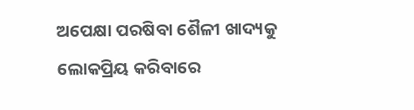ଅପେକ୍ଷା ପରଷିବା ଶୈଳୀ ଖାଦ୍ୟକୁ ଲୋକପ୍ରିୟ କରିବାରେ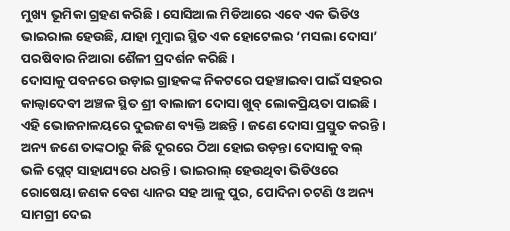ମୁଖ୍ୟ ଭୂମିକା ଗ୍ରହଣ କରିଛି । ସୋସିଆଲ ମିଡିଆରେ ଏବେ ଏକ ଭିଡିଓ ଭାଇରାଲ ହେଉଛି, ଯାହା ମୁମ୍ବାଇ ସ୍ଥିତ ଏକ ହୋଟେଲର ‘ମସଲା ଦୋସା’ ପରଷିବାର ନିଆରା ଶୈଳୀ ପ୍ରଦର୍ଶନ କରିଛି ।
ଦୋସାକୁ ପବନରେ ଉଡ଼ାଇ ଗ୍ରାହକଙ୍କ ନିକଟରେ ପହଞ୍ଚାଇବା ପାଇଁ ସହରର କାଲ୍ବାଦେବୀ ଅଞ୍ଚଳ ସ୍ଥିତ ଶ୍ରୀ ବାଲାଜୀ ଦୋସା ଖୁବ୍ ଲୋକପ୍ରିୟତା ପାଇଛି ।
ଏହି ଭୋଜନାଳୟରେ ଦୁଇଜଣ ବ୍ୟକ୍ତି ଅଛନ୍ତି । ଜଣେ ଦୋସା ପ୍ରସ୍ତୁତ କରନ୍ତି । ଅନ୍ୟ ଜଣେ ତାଙ୍କଠାରୁ କିଛି ଦୂରରେ ଠିଆ ହୋଇ ଉଡ଼ନ୍ତା ଦୋସାକୁ ବଲ୍ ଭଳି ପ୍ଲେଟ୍ ସାହାଯ୍ୟରେ ଧରନ୍ତି । ଭାଇରାଲ୍ ହେଉଥିବା ଭିଡିଓରେ ରୋଷେୟା ଜଣକ ବେଶ ଧ୍ୟାନର ସହ ଆଳୁ ପୁର, ପୋଦିନା ଚଟଣି ଓ ଅନ୍ୟ ସାମଗ୍ରୀ ଦେଇ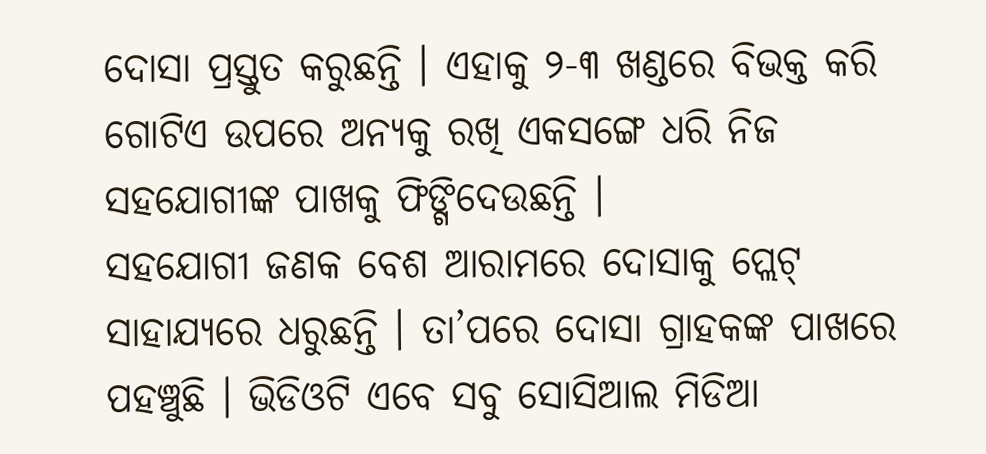ଦୋସା ପ୍ରସ୍ତୁତ କରୁଛନ୍ତି । ଏହାକୁ ୨-୩ ଖଣ୍ଡରେ ବିଭକ୍ତ କରି ଗୋଟିଏ ଉପରେ ଅନ୍ୟକୁ ରଖି ଏକସଙ୍ଗେ ଧରି ନିଜ ସହଯୋଗୀଙ୍କ ପାଖକୁ ଫିଙ୍ଗିଦେଉଛନ୍ତି ।
ସହଯୋଗୀ ଜଣକ ବେଶ ଆରାମରେ ଦୋସାକୁ ପ୍ଲେଟ୍ ସାହାଯ୍ୟରେ ଧରୁଛନ୍ତି । ତା’ପରେ ଦୋସା ଗ୍ରାହକଙ୍କ ପାଖରେ ପହଞ୍ଚୁଛି । ଭିଡିଓଟି ଏବେ ସବୁ ସୋସିଆଲ ମିଡିଆ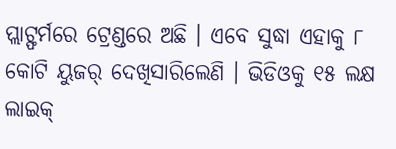ପ୍ଲାଟ୍ଫର୍ମରେ ଟ୍ରେଣ୍ଡରେ ଅଛି । ଏବେ ସୁଦ୍ଧା ଏହାକୁ ୮ କୋଟି ୟୁଜର୍ ଦେଖିସାରିଲେଣି । ଭିଡିଓକୁ ୧୫ ଲକ୍ଷ ଲାଇକ୍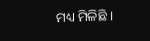ମଧ୍ୟ ମିଳିଛି ।